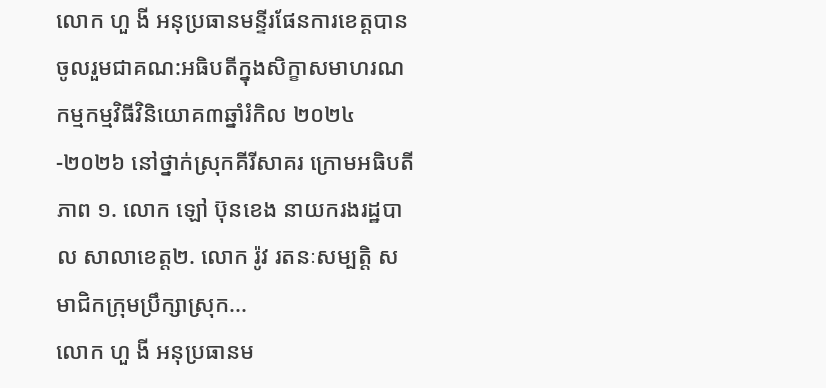លោក ហួ ងី អនុប្រធានមន្ទីរផែនការខេត្តបានចូលរួមជាគណ:អធិបតីក្នុងសិក្ខាសមាហរណកម្មកម្មវិធីវិនិយោគ៣ឆ្នាំរំកិល ២០២៤-២០២៦ នៅថ្នាក់ស្រុកគីរីសាគរ ក្រោមអធិបតីភាព ១. លោក ឡៅ ប៊ុនខេង នាយករងរដ្ឋបាល សាលាខេត្ត២. លោក រ៉ូវ រតនៈសម្បត្តិ សមាជិកក្រុមប្រឹក្សាស្រុក...
លោក ហួ ងី អនុប្រធានម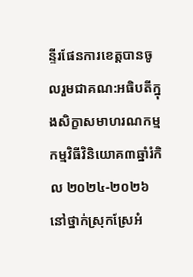ន្ទីរផែនការខេត្តបានចូលរួមជាគណ:អធិបតីក្នុងសិក្ខាសមាហរណកម្មកម្មវិធីវិនិយោគ៣ឆ្នាំរំកិល ២០២៤-២០២៦ នៅថ្នាក់ស្រុកស្រែអំ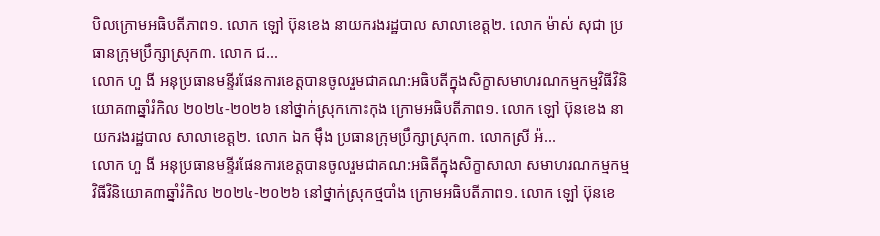បិលក្រោមអធិបតីភាព១. លោក ឡៅ ប៊ុនខេង នាយករងរដ្ឋបាល សាលាខេត្ត២. លោក ម៉ាស់ សុជា ប្រធានក្រុមប្រឹក្សាស្រុក៣. លោក ជ...
លោក ហួ ងី អនុប្រធានមន្ទីរផែនការខេត្តបានចូលរួមជាគណ:អធិបតីក្នុងសិក្ខាសមាហរណកម្មកម្មវិធីវិនិយោគ៣ឆ្នាំរំកិល ២០២៤-២០២៦ នៅថ្នាក់ស្រុកកោះកុង ក្រោមអធិបតីភាព១. លោក ឡៅ ប៊ុនខេង នាយករងរដ្ឋបាល សាលាខេត្ត២. លោក ឯក ម៉ឹង ប្រធានក្រុមប្រឹក្សាស្រុក៣. លោកស្រី អ៉...
លោក ហួ ងី អនុប្រធានមន្ទីរផែនការខេត្តបានចូលរួមជាគណ:អធិតីក្នុងសិក្ខាសាលា សមាហរណកម្មកម្មវិធីវិនិយោគ៣ឆ្នាំរំកិល ២០២៤-២០២៦ នៅថ្នាក់ស្រុកថ្មបាំង ក្រោមអធិបតីភាព១. លោក ឡៅ ប៊ុនខេ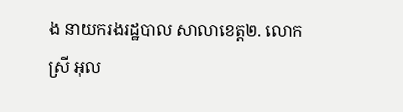ង នាយករងរដ្ឋបាល សាលាខេត្ត២. លោកស្រី អុល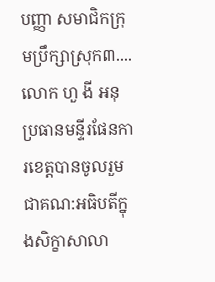បញ្ញា សមាជិកក្រុមប្រឹក្សាស្រុក៣....
លោក ហួ ងី អនុប្រធានមន្ទីរផែនការខេត្តបានចូលរួមជាគណ:អធិបតីក្នុងសិក្ខាសាលា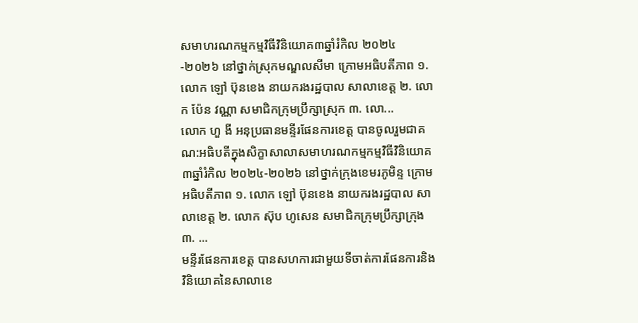សមាហរណកម្មកម្មវិធីវិនិយោគ៣ឆ្នាំរំកិល ២០២៤-២០២៦ នៅថ្នាក់ស្រុកមណ្ឌលសីមា ក្រោមអធិបតីភាព ១. លោក ឡៅ ប៊ុនខេង នាយករងរដ្ឋបាល សាលាខេត្ត ២. លោក ប៉ែន វណ្ណា សមាជិកក្រុមប្រឹក្សាស្រុក ៣. លោ...
លោក ហួ ងី អនុប្រធានមន្ទីរផែនការខេត្ត បានចូលរួមជាគណ:អធិបតីក្នុងសិក្ខាសាលាសមាហរណកម្មកម្មវិធីវិនិយោគ៣ឆ្នាំរំកិល ២០២៤-២០២៦ នៅថ្នាក់ក្រុងខេមរភូមិន្ទ ក្រោមអធិបតីភាព ១. លោក ឡៅ ប៊ុនខេង នាយករងរដ្ឋបាល សាលាខេត្ត ២. លោក ស៊ុប ហូសេន សមាជិកក្រុមប្រឹក្សាក្រុង ៣. ...
មន្ទីរផែនការខេត្ត បានសហការជាមួយទីចាត់ការផែនការនិងវិនិយោគនៃសាលាខេ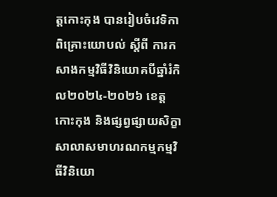ត្តកោះកុង បានរៀបចំវេទិកាពិគ្រោះយោបល់ ស្តីពី ការកសាងកម្មវិធីវិនិយោគបីឆ្នាំរំកិល២០២៤-២០២៦ ខេត្តកោះកុង និងផ្សព្វផ្សាយសិក្ខាសាលាសមាហរណកម្មកម្មវិធីវិនិយោ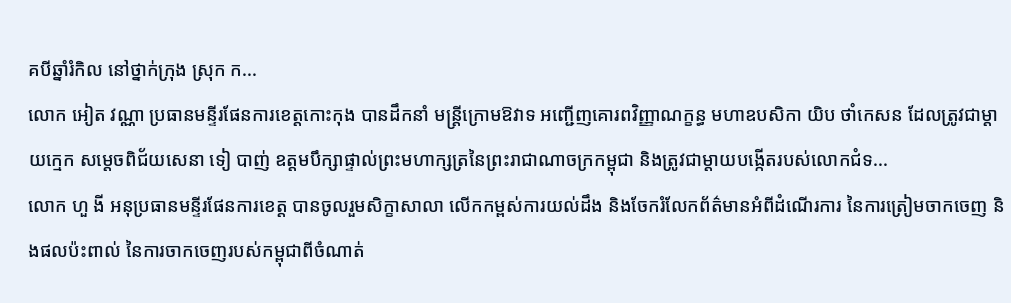គបីឆ្នាំរំកិល នៅថ្នាក់ក្រុង ស្រុក ក...
លោក អៀត វណ្ណា ប្រធានមន្ទីរផែនការខេត្តកោះកុង បានដឹកនាំ មន្រ្តីក្រោមឱវាទ អញ្ជើញគោរពវិញ្ញាណក្ខន្ធ មហាឧបសិកា យិប ថាំកេសន ដែលត្រូវជាម្តាយក្មេក សម្តេចពិជ័យសេនា ទៀ បាញ់ ឧត្តមបឹក្សាផ្ទាល់ព្រះមហាក្សត្រនៃព្រះរាជាណាចក្រកម្ពុជា និងត្រូវជាម្តាយបង្កើតរបស់លោកជំទ...
លោក ហួ ងី អនុប្រធានមន្ទីរផែនការខេត្ត បានចូលរួមសិក្ខាសាលា លើកកម្ពស់ការយល់ដឹង និងចែករំលែកព័ត៌មានអំពីដំណើរការ នៃការត្រៀមចាកចេញ និងផលប៉ះពាល់ នៃការចាកចេញរបស់កម្ពុជាពីចំណាត់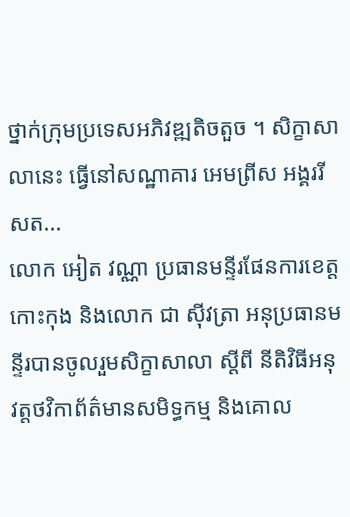ថ្នាក់ក្រុមប្រទេសអភិវឌ្ឍតិចតួច ។ សិក្ខាសាលានេះ ធ្វើនៅសណ្ឋាគារ អេមព្រីស អង្គររីសត...
លោក អៀត វណ្ណា ប្រធានមន្ទីរផែនការខេត្តកោះកុង និងលោក ជា សុីវត្រា អនុប្រធានមន្ទីរបានចូលរួមសិក្ខាសាលា ស្ដីពី នីតិវិធីអនុវត្តថវិកាព័ត៌មានសមិទ្ធកម្ម និងគោល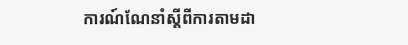ការណ៍ណែនាំស្ដីពីការតាមដា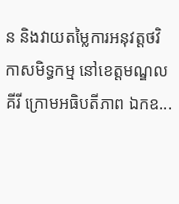ន និងវាយតម្លៃការអនុវត្តថវិកាសមិទ្ធកម្ម នៅខេត្តមណ្ឌលគីរី ក្រោមអធិបតីភាព ឯកឧ...